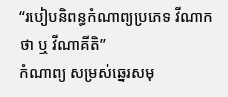“របៀបនិពន្ធកំណាព្យប្រភេទ វីណាកថា ឬ វីណាគីតិ”
កំណាព្យ សម្រស់ឆ្នេរសមុ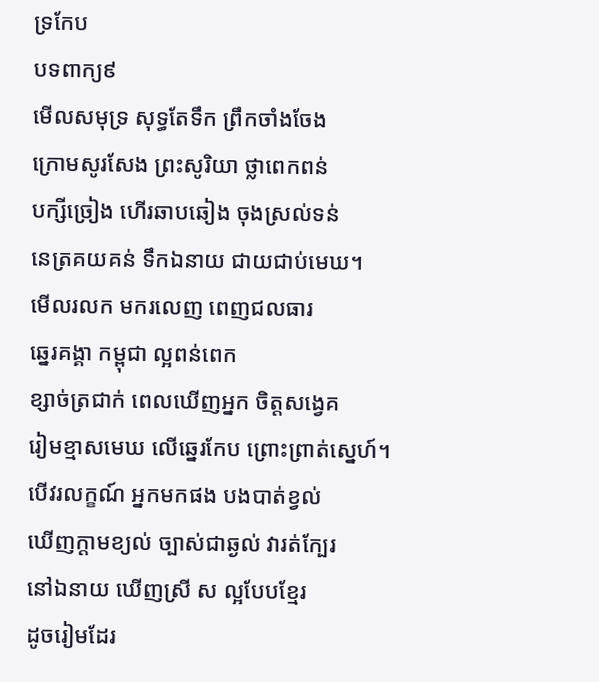ទ្រកែប
បទពាក្យ៩
មើលសមុទ្រ សុទ្ធតែទឹក ព្រឹកចាំងចែង
ក្រោមសូរសែង ព្រះសូរិយា ថ្លាពេកពន់
បក្សីច្រៀង ហើរឆាបឆៀង ចុងស្រល់ទន់
នេត្រគយគន់ ទឹកឯនាយ ជាយជាប់មេឃ។
មើលរលក មករលេញ ពេញជលធារ
ឆ្នេរគង្គា កម្ពុជា ល្អពន់ពេក
ខ្សាច់ត្រជាក់ ពេលឃើញអ្នក ចិត្តសង្វេគ
រៀមខ្មាសមេឃ លើឆ្នេរកែប ព្រោះព្រាត់ស្នេហ៍។
បើវរលក្ខណ៍ អ្នកមកផង បងបាត់ខ្វល់
ឃើញក្តាមខ្យល់ ច្បាស់ជាឆ្ងល់ វារត់ក្បែរ
នៅឯនាយ ឃើញស្រី ស ល្អបែបខ្មែរ
ដូចរៀមដែរ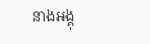នាងអង្គុ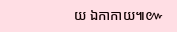យ ឯកាកាយ៕៚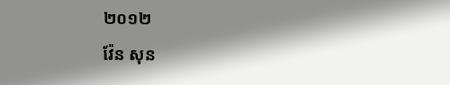២០១២
វ៉ែន សុន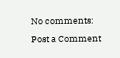No comments:
Post a Comment